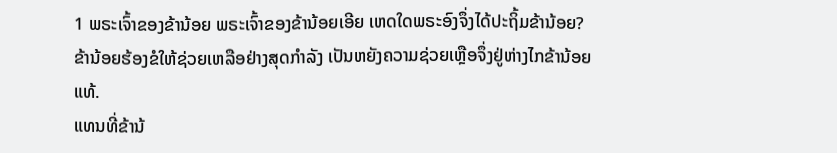1 ພຣະເຈົ້າຂອງຂ້ານ້ອຍ ພຣະເຈົ້າຂອງຂ້ານ້ອຍເອີຍ ເຫດໃດພຣະອົງຈຶ່ງໄດ້ປະຖິ້ມຂ້ານ້ອຍ? ຂ້ານ້ອຍຮ້ອງຂໍໃຫ້ຊ່ວຍເຫລືອຢ່າງສຸດກຳລັງ ເປັນຫຍັງຄວາມຊ່ວຍເຫຼືອຈຶ່ງຢູ່ຫ່າງໄກຂ້ານ້ອຍແທ້.
ແທນທີ່ຂ້ານ້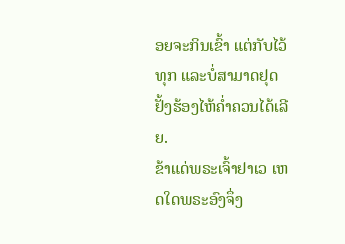ອຍຈະກິນເຂົ້າ ແຕ່ກັບໄວ້ທຸກ ແລະບໍ່ສາມາດຢຸດຢັ້ງຮ້ອງໄຫ້ຄໍ່າຄວນໄດ້ເລີຍ.
ຂ້າແດ່ພຣະເຈົ້າຢາເວ ເຫດໃດພຣະອົງຈຶ່ງ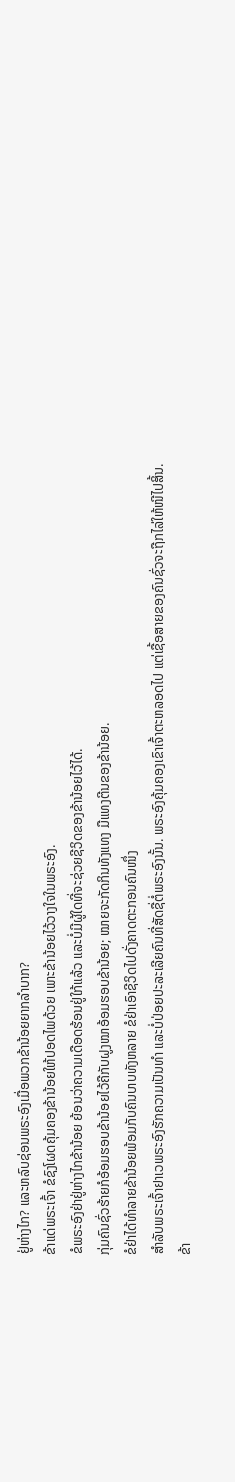ຢູ່ຫ່າງໄກ? ແລະຫລົບຊ່ອນພຣະອົງເມື່ອພວກຂ້ານ້ອຍຍາກລຳບາກ?
ຂ້າແດ່ພຣະເຈົ້າ ຂໍຊົງໂຜດຄຸ້ມຄອງຂ້ານ້ອຍໃຫ້ປອດໄພດ້ວຍ ເພາະຂ້ານ້ອຍໄວ້ວາງໃຈໃນພຣະອົງ.
ຂໍພຣະອົງຢ່າຢູ່ຫ່າງໄກຂ້ານ້ອຍ ຍ້ອນວ່າຄວາມເດືອດຮ້ອນຢູ່ໃກ້ແລ້ວ ແລະບໍ່ມີຜູ້ໃດທີ່ຈະຊ່ວຍຊີວິດຂອງຂ້ານ້ອຍໄວ້ໄດ້.
ກຸ່ມຄົນຊົ່ວຮ້າຍກໍອ້ອມຮອບຂ້ານ້ອຍໄວ້ຄືກັບຝູງໝາອ້ອມຮອບຂ້ານ້ອຍ; ໝາຍຈະກັດກິນທັງແທງ ມືແທງຕີນຂອງຂ້ານ້ອຍ.
ຂໍຢ່າໄດ້ທຳລາຍຂ້ານ້ອຍພ້ອມກັບຄົນບາບທັງຫລາຍ ຂໍຢ່າເອົາຊີວິດໄປດັ່ງຄາດຕະກອນຄົນໜຶ່ງ
ສຳລັບພຣະເຈົ້າຢາເວພຣະອົງຮັກຄວາມເປັນທຳ ແລະບໍ່ປ່ອຍປະລະເລີຍຄົນທີ່ສັດຊື່ຕໍ່ພຣະອົງນັ້ນ. ພຣະອົງຄຸ້ມຄອງເຂົາເຈົ້າຕະຫລອດໄປ ແຕ່ເຊື້ອສາຍຂອງຄົນຊົ່ວຈະຖືກໄລ່ໃຫ້ໜີໄປສິ້ນ.
ຂ້າ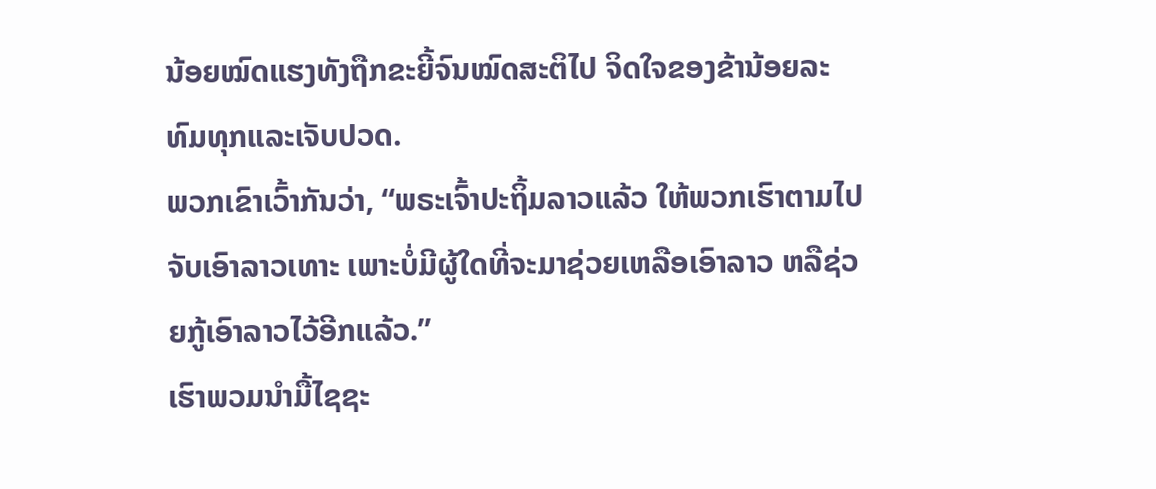ນ້ອຍໝົດແຮງທັງຖືກຂະຍີ້ຈົນໝົດສະຕິໄປ ຈິດໃຈຂອງຂ້ານ້ອຍລະທົມທຸກແລະເຈັບປວດ.
ພວກເຂົາເວົ້າກັນວ່າ, “ພຣະເຈົ້າປະຖິ້ມລາວແລ້ວ ໃຫ້ພວກເຮົາຕາມໄປຈັບເອົາລາວເທາະ ເພາະບໍ່ມີຜູ້ໃດທີ່ຈະມາຊ່ວຍເຫລືອເອົາລາວ ຫລືຊ່ວຍກູ້ເອົາລາວໄວ້ອີກແລ້ວ.”
ເຮົາພວມນຳມື້ໄຊຊະ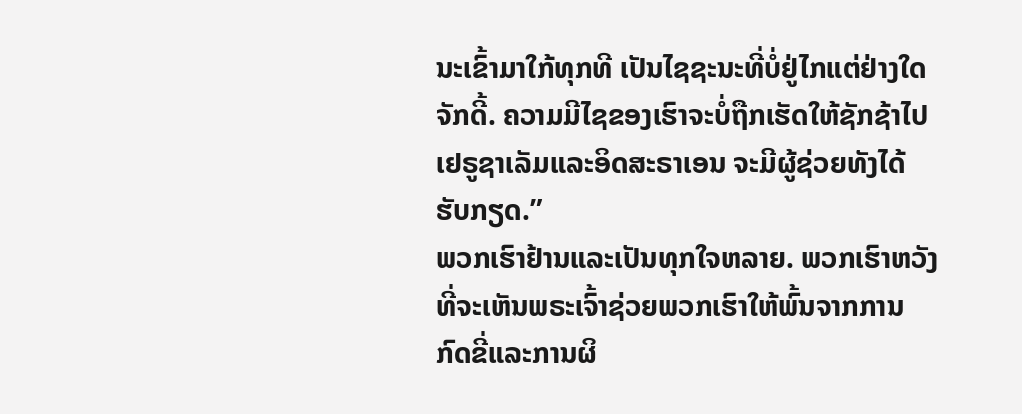ນະເຂົ້າມາໃກ້ທຸກທີ ເປັນໄຊຊະນະທີ່ບໍ່ຢູ່ໄກແຕ່ຢ່າງໃດຈັກດີ້. ຄວາມມີໄຊຂອງເຮົາຈະບໍ່ຖືກເຮັດໃຫ້ຊັກຊ້າໄປ ເຢຣູຊາເລັມແລະອິດສະຣາເອນ ຈະມີຜູ້ຊ່ວຍທັງໄດ້ຮັບກຽດ.”
ພວກເຮົາຢ້ານແລະເປັນທຸກໃຈຫລາຍ. ພວກເຮົາຫວັງທີ່ຈະເຫັນພຣະເຈົ້າຊ່ວຍພວກເຮົາໃຫ້ພົ້ນຈາກການກົດຂີ່ແລະການຜິ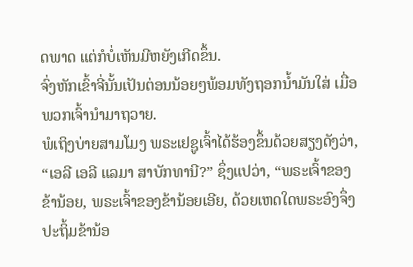ດພາດ ແຕ່ກໍບໍ່ເຫັນມີຫຍັງເກີດຂຶ້ນ.
ຈົ່ງຫັກເຂົ້າຈີ່ນັ້ນເປັນຕ່ອນນ້ອຍໆພ້ອມທັງຖອກນໍ້າມັນໃສ່ ເມື່ອພວກເຈົ້ານຳມາຖວາຍ.
ພໍເຖິງບ່າຍສາມໂມງ ພຣະເຢຊູເຈົ້າໄດ້ຮ້ອງຂຶ້ນດ້ວຍສຽງດັງວ່າ, “ເອລີ ເອລີ ແລມາ ສາບັກທານີ?” ຊຶ່ງແປວ່າ, “ພຣະເຈົ້າຂອງຂ້ານ້ອຍ, ພຣະເຈົ້າຂອງຂ້ານ້ອຍເອີຍ, ດ້ວຍເຫດໃດພຣະອົງຈຶ່ງປະຖິ້ມຂ້ານ້ອ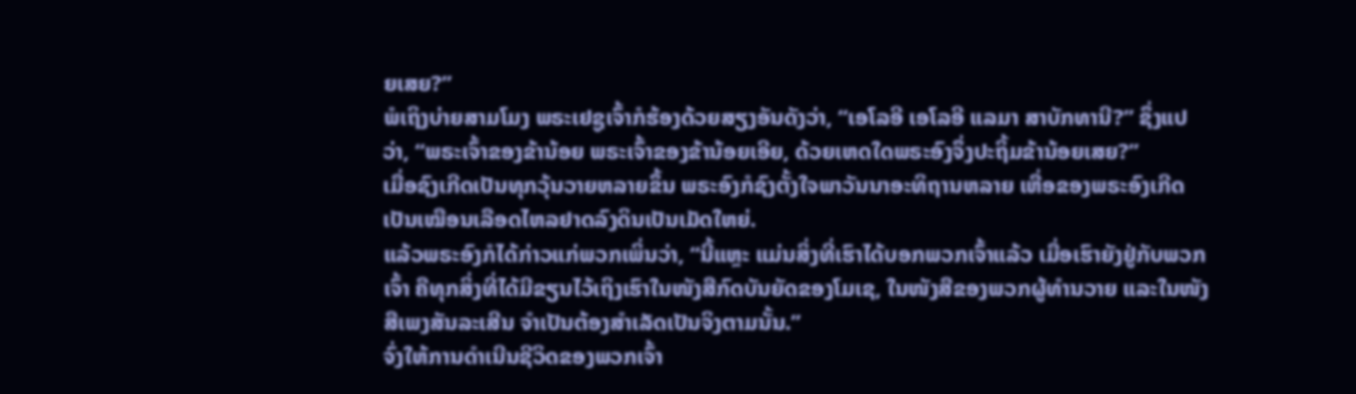ຍເສຍ?”
ພໍເຖິງບ່າຍສາມໂມງ ພຣະເຢຊູເຈົ້າກໍຮ້ອງດ້ວຍສຽງອັນດັງວ່າ, “ເອໂລອີ ເອໂລອີ ແລມາ ສາບັກທານີ?” ຊຶ່ງແປວ່າ, “ພຣະເຈົ້າຂອງຂ້ານ້ອຍ ພຣະເຈົ້າຂອງຂ້ານ້ອຍເອີຍ, ດ້ວຍເຫດໃດພຣະອົງຈຶ່ງປະຖິ້ມຂ້ານ້ອຍເສຍ?”
ເມື່ອຊົງເກີດເປັນທຸກວຸ້ນວາຍຫລາຍຂຶ້ນ ພຣະອົງກໍຊົງຕັ້ງໃຈພາວັນນາອະທິຖານຫລາຍ ເຫື່ອຂອງພຣະອົງເກີດເປັນເໝືອນເລືອດໄຫລຢາດລົງດິນເປັນເມັດໃຫຍ່.
ແລ້ວພຣະອົງກໍໄດ້ກ່າວແກ່ພວກເພິ່ນວ່າ, “ນີ້ແຫຼະ ແມ່ນສິ່ງທີ່ເຮົາໄດ້ບອກພວກເຈົ້າແລ້ວ ເມື່ອເຮົາຍັງຢູ່ກັບພວກເຈົ້າ ຄືທຸກສິ່ງທີ່ໄດ້ມີຂຽນໄວ້ເຖິງເຮົາໃນໜັງສືກົດບັນຍັດຂອງໂມເຊ, ໃນໜັງສືຂອງພວກຜູ້ທຳນວາຍ ແລະໃນໜັງສືເພງສັນລະເສີນ ຈຳເປັນຕ້ອງສຳເລັດເປັນຈິງຕາມນັ້ນ.”
ຈົ່ງໃຫ້ການດຳເນີນຊີວິດຂອງພວກເຈົ້າ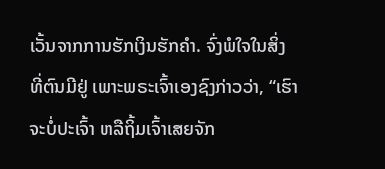ເວັ້ນຈາກການຮັກເງິນຮັກຄຳ. ຈົ່ງພໍໃຈໃນສິ່ງທີ່ຕົນມີຢູ່ ເພາະພຣະເຈົ້າເອງຊົງກ່າວວ່າ, “ເຮົາຈະບໍ່ປະເຈົ້າ ຫລືຖິ້ມເຈົ້າເສຍຈັກ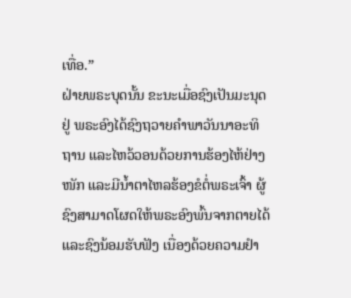ເທື່ອ.”
ຝ່າຍພຣະບຸດນັ້ນ ຂະນະເມື່ອຊົງເປັນມະນຸດຢູ່ ພຣະອົງໄດ້ຊົງຖວາຍຄຳພາວັນນາອະທິຖານ ແລະໄຫວ້ວອນດ້ວຍການຮ້ອງໄຫ້ຢ່າງໜັກ ແລະມີນໍ້າຕາໄຫລຮ້ອງຂໍຕໍ່ພຣະເຈົ້າ ຜູ້ຊົງສາມາດໂຜດໃຫ້ພຣະອົງພົ້ນຈາກຕາຍໄດ້ ແລະຊົງນ້ອມຮັບຟັງ ເນື່ອງດ້ວຍຄວາມຢຳ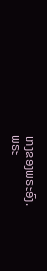ເກງຂອງພຣະອົງ.
ພຣະ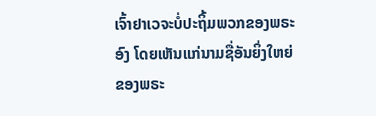ເຈົ້າຢາເວຈະບໍ່ປະຖິ້ມພວກຂອງພຣະອົງ ໂດຍເຫັນແກ່ນາມຊື່ອັນຍິ່ງໃຫຍ່ຂອງພຣະ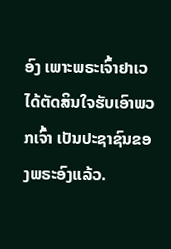ອົງ ເພາະພຣະເຈົ້າຢາເວໄດ້ຕັດສິນໃຈຮັບເອົາພວກເຈົ້າ ເປັນປະຊາຊົນຂອງພຣະອົງແລ້ວ.